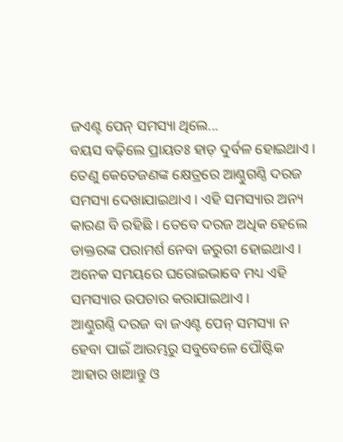ଜଏଣ୍ଟ ପେନ୍ ସମସ୍ୟା ଥିଲେ...
ବୟସ ବଢ଼ିଲେ ପ୍ରାୟତଃ ହାଡ଼ ଦୁର୍ବଳ ହୋଇଥାଏ । ତେଣୁ କେତେଜଣଙ୍କ କ୍ଷେତ୍ରରେ ଆଣ୍ଠୁଗଣ୍ଠି ଦରଜ ସମସ୍ୟା ଦେଖାଯାଇଥାଏ । ଏହି ସମସ୍ୟାର ଅନ୍ୟ କାରଣ ବି ରହିଛି । ତେବେ ଦରଜ ଅଧିକ ହେଲେ ଡାକ୍ତରଙ୍କ ପରାମର୍ଶ ନେବା ଜରୁରୀ ହୋଇଥାଏ । ଅନେକ ସମୟରେ ଘରୋଇଭାବେ ମଧ୍ୟ ଏହି ସମସ୍ୟାର ଉପଚାର କରାଯାଇଥାଏ ।
ଆଣ୍ଠୁଗଣ୍ଠି ଦରଜ ବା ଜଏଣ୍ଟ ପେନ୍ ସମସ୍ୟା ନ ହେବା ପାଇଁ ଆରମ୍ଭରୁ ସବୁବେଳେ ପୌଷ୍ଟିକ ଆହାର ଖାଆନ୍ତୁ ଓ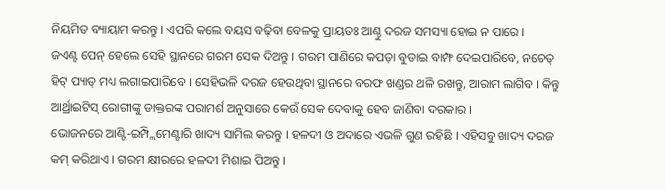ନିୟମିତ ବ୍ୟାୟାମ କରନ୍ତୁ । ଏପରି କଲେ ବୟସ ବଢ଼ିବା ବେଳକୁ ପ୍ରାୟତଃ ଆଣ୍ଠୁ ଦରଜ ସମସ୍ୟା ହୋଇ ନ ପାରେ ।
ଜଏଣ୍ଟ ପେନ୍ ହେଲେ ସେହି ସ୍ଥାନରେ ଗରମ ସେକ ଦିଅନ୍ତୁ । ଗରମ ପାଣିରେ କପଡ଼ା ବୁଡାଇ ବାମ୍ଫ ଦେଇପାରିବେ, ନଚେତ୍ ହିଟ୍ ପ୍ୟାଡ୍ ମଧ୍ୟ ଲଗାଇପାରିବେ । ସେହିଭଳି ଦରଜ ହେଉଥିବା ସ୍ଥାନରେ ବରଫ ଖଣ୍ଡର ଥଳି ରଖନ୍ତୁ, ଆରାମ ଲାଗିବ । କିନ୍ତୁ ଆର୍ଥ୍ରାଇଟିସ୍ ରୋଗୀଙ୍କୁ ଡାକ୍ତରଙ୍କ ପରାମର୍ଶ ଅନୁସାରେ କେଉଁ ସେକ ଦେବାକୁ ହେବ ଜାଣିବା ଦରକାର ।
ଭୋଜନରେ ଆଣ୍ଟି-ଇମ୍ପ୍ଲିମେଣ୍ଟାରି ଖାଦ୍ୟ ସାମିଲ କରନ୍ତୁ । ହଳଦୀ ଓ ଅଦାରେ ଏଭଳି ଗୁଣ ରହିଛି । ଏହିସବୁ ଖାଦ୍ୟ ଦରଜ କମ୍ କରିଥାଏ । ଗରମ କ୍ଷୀରରେ ହଳଦୀ ମିଶାଇ ପିଅନ୍ତୁ ।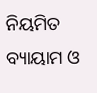ନିୟମିତ ବ୍ୟାୟାମ ଓ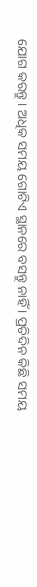ଯୋଗ କରନ୍ତୁ । ଅଧିକ ସମୟ ଗୋଟିଏ ସ୍ଥାନରେ ବସନ୍ତୁ ନାହିଁ । ପ୍ରତିଦିନ କିଛି ସମୟ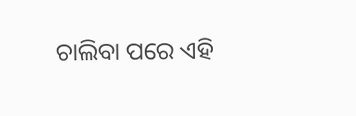ଚାଲିବା ପରେ ଏହି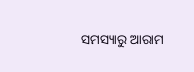ସମସ୍ୟାରୁ ଆରାମ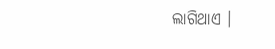ଲାଗିଥାଏ ।